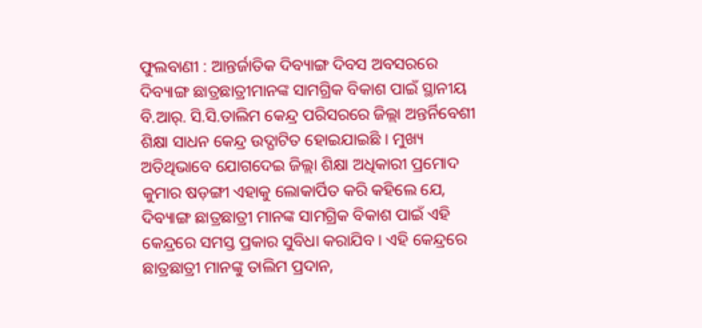ଫୁଲବାଣୀ : ଆନ୍ତର୍ଜାତିକ ଦିବ୍ୟାଙ୍ଗ ଦିବସ ଅବସରରେ ଦିବ୍ୟାଙ୍ଗ ଛାତ୍ରଛାତ୍ରୀମାନଙ୍କ ସାମଗ୍ରିକ ବିକାଶ ପାଇଁ ସ୍ଥାନୀୟ ବି.ଆର୍. ସି.ସି.ତାଲିମ କେନ୍ଦ୍ର ପରିସରରେ ଜିଲ୍ଲା ଅନ୍ତର୍ନିବେଶୀ ଶିକ୍ଷା ସାଧନ କେନ୍ଦ୍ର ଉଦ୍ଘାଟିତ ହୋଇଯାଇଛି । ମୁଖ୍ୟ ଅତିଥିଭାବେ ଯୋଗଦେଇ ଜିଲ୍ଲା ଶିକ୍ଷା ଅଧିକାରୀ ପ୍ରମୋଦ କୁମାର ଷଡ଼ଙ୍ଗୀ ଏହାକୁ ଲୋକାର୍ପିତ କରି କହିଲେ ଯେ, ଦିବ୍ୟାଙ୍ଗ ଛାତ୍ରଛାତ୍ରୀ ମାନଙ୍କ ସାମଗ୍ରିକ ବିକାଶ ପାଇଁ ଏହି କେନ୍ଦ୍ରରେ ସମସ୍ତ ପ୍ରକାର ସୁବିଧା କରାଯିବ । ଏହି କେନ୍ଦ୍ରରେ ଛାତ୍ରଛାତ୍ରୀ ମାନଙ୍କୁ ତାଲିମ ପ୍ରଦାନ,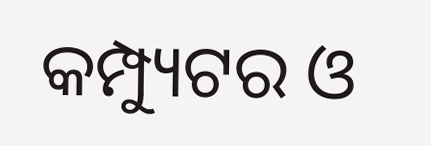କମ୍ପ୍ୟୁଟର ଓ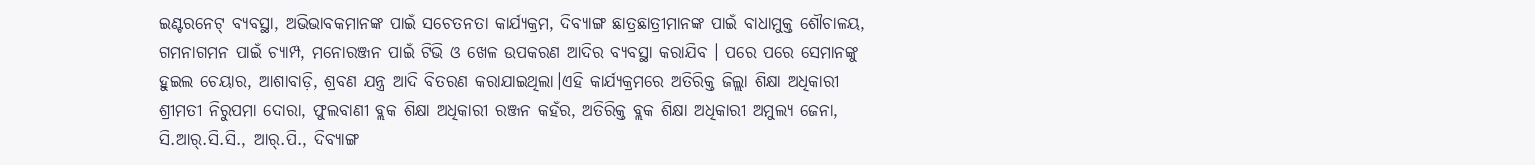ଇଣ୍ଟରନେଟ୍ ବ୍ୟବସ୍ଥା, ଅଭିଭାବକମାନଙ୍କ ପାଇଁ ସଚେତନତା କାର୍ଯ୍ୟକ୍ରମ, ଦିବ୍ୟାଙ୍ଗ ଛାତ୍ରଛାତ୍ରୀମାନଙ୍କ ପାଇଁ ବାଧାମୁକ୍ତ ଶୌଚାଳୟ, ଗମନାଗମନ ପାଇଁ ଚ୍ୟାମ୍ପ, ମନୋରଞ୍ଜନ ପାଇଁ ଟିଭି ଓ ଖେଳ ଉପକରଣ ଆଦିର ବ୍ୟବସ୍ଥା କରାଯିବ । ପରେ ପରେ ସେମାନଙ୍କୁ ହୁଇଲ ଚେୟାର, ଆଶାବାଡ଼ି, ଶ୍ରବଣ ଯନ୍ତ୍ର ଆଦି ବିତରଣ କରାଯାଇଥିଲା।ଏହି କାର୍ଯ୍ୟକ୍ରମରେ ଅତିରିକ୍ତ ଜିଲ୍ଲା ଶିକ୍ଷା ଅଧିକାରୀ ଶ୍ରୀମତୀ ନିରୁପମା ଦୋରା, ଫୁଲବାଣୀ ବ୍ଲକ ଶିକ୍ଷା ଅଧିକାରୀ ରଞ୍ଜନ କହଁର, ଅତିରିକ୍ତ ବ୍ଲକ ଶିକ୍ଷା ଅଧିକାରୀ ଅମୁଲ୍ୟ ଜେନା, ସି.ଆର୍.ସି.ସି., ଆର୍.ପି., ଦିବ୍ୟାଙ୍ଗ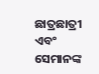ଛାତ୍ରଛାତ୍ରୀ ଏବଂ ସେମାନଙ୍କ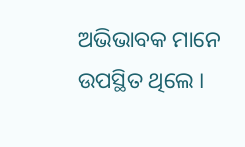ଅଭିଭାବକ ମାନେ ଉପସ୍ଥିତ ଥିଲେ ।